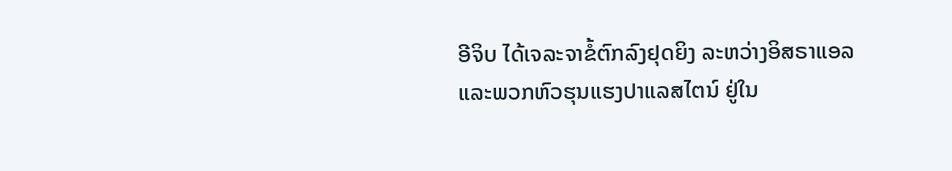ອີຈິບ ໄດ້ເຈລະຈາຂໍ້ຕົກລົງຢຸດຍິງ ລະຫວ່າງອິສຣາແອລ ແລະພວກຫົວຮຸນແຮງປາແລສໄຕນ໌ ຢູ່ໃນ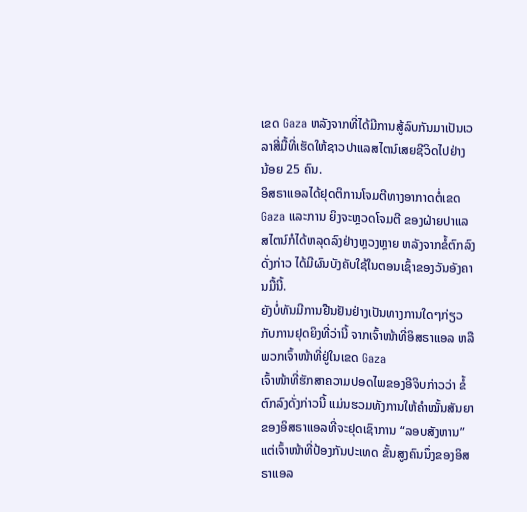ເຂດ Gaza ຫລັງຈາກທີ່ໄດ້ມີການສູ້ລົບກັນມາເປັນເວລາສີ່ມື້ທີ່ເຮັດໃຫ້ຊາວປາແລສໄຕນ໌ເສຍຊີວິດໄປຢ່າງ ນ້ອຍ 25 ຄົນ.
ອິສຣາແອລໄດ້ຢຸດຕິການໂຈມຕີທາງອາກາດຕໍ່ເຂດ Gaza ແລະການ ຍິງຈະຫຼວດໂຈມຕີ ຂອງຝ່າຍປາແລສໄຕນ໌ກໍໄດ້ຫລຸດລົງຢ່າງຫຼວງຫຼາຍ ຫລັງຈາກຂໍ້ຕົກລົງດັ່ງກ່າວ ໄດ້ມີຜົນບັງຄັບໃຊ້ໃນຕອນເຊົ້າຂອງວັນອັງຄານມື້ນີ້.
ຍັງບໍ່ທັນມີການຢືນຢັນຢ່າງເປັນທາງການໃດໆກ່ຽວກັບການຢຸດຍິງທີ່ວ່ານີ້ ຈາກເຈົ້າໜ້າທີ່ອິສຣາແອລ ຫລືພວກເຈົ້າໜ້າທີ່ຢູ່ໃນເຂດ Gaza
ເຈົ້າໜ້າທີ່ຮັກສາຄວາມປອດໄພຂອງອີຈິບກ່າວວ່າ ຂໍ້ຕົກລົງດັ່ງກ່າວນີ້ ແມ່ນຮວມທັງການໃຫ້ຄຳໝັ້ນສັນຍາຂອງອິສຣາແອລທີ່ຈະຢຸດເຊົາການ “ລອບສັງຫານ” ແຕ່ເຈົ້າໜ້າທີ່ປ້ອງກັນປະເທດ ຂັ້ນສູງຄົນນຶ່ງຂອງອິສ ຣາແອລ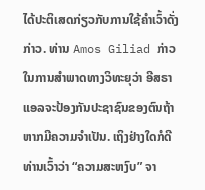ໄດ້ປະຕິເສດກ່ຽວກັບການໃຊ້ຄໍາເວົ້າດັ່ງກ່າວ. ທ່ານ Amos Giliad ກ່າວໃນການສໍາພາດທາງວິທະຍຸວ່າ ອີສຣາແອລຈະປ້ອງກັນປະຊາຊົນຂອງຕົນຖ້າຫາກມີຄວາມຈໍາເປັນ. ເຖິງຢ່າງໃດກໍດີທ່ານເວົ້າວ່າ “ຄວາມສະຫງົບ” ຈາ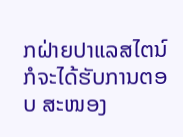ກຝ່າຍປາແລສໄຕນ໌ ກໍຈະໄດ້ຮັບການຕອບ ສະໜອງ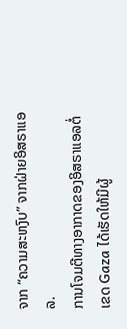ຈາກ “ຄວາມສະຫງົບ” ຈາກຝ່າຍອິສຣາແອລ.
ການໂຈມຕີທາງອາກາດຂອງອິສຣາແອລຕໍ່ເຂດ Gaza ໄດ້ເຮັດໃຫ້ມີຜູ້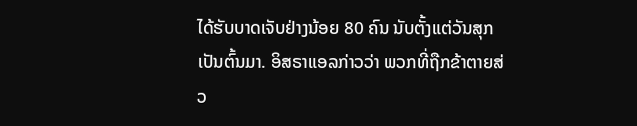ໄດ້ຮັບບາດເຈັບຢ່າງນ້ອຍ 80 ຄົນ ນັບຕັ້ງແຕ່ວັນສຸກເປັນຕົ້ນມາ. ອິສຣາແອລກ່າວວ່າ ພວກທີ່ຖືກຂ້າຕາຍສ່ວ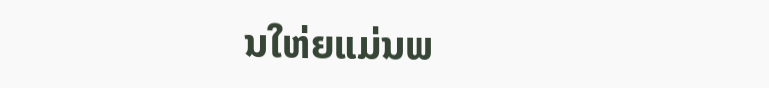ນໃຫ່ຍແມ່ນພ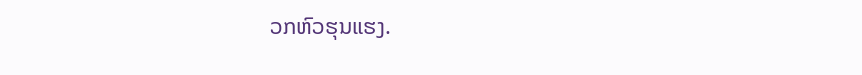ວກຫົວຮຸນແຮງ.